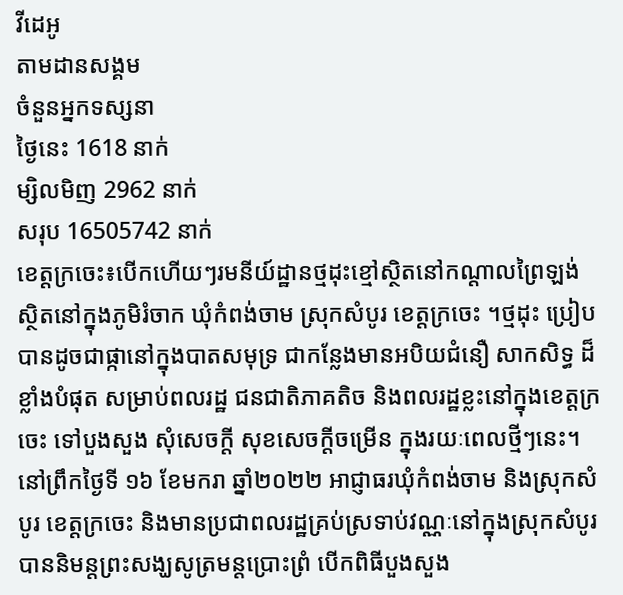វីដេអូ
តាមដានសង្គម
ចំនួនអ្នកទស្សនា
ថ្ងៃនេះ 1618 នាក់
ម្សិលមិញ 2962 នាក់
សរុប 16505742 នាក់
ខេត្តក្រចេះ៖បើកហើយៗរមនីយ៍ដ្ឋានថ្មដុះខ្មៅស្ថិតនៅកណ្ដាលព្រៃឡង់ ស្ថិតនៅក្នុងភូមិរំចាក ឃុំកំពង់ចាម ស្រុកសំបូរ ខេត្តក្រចេះ ។ថ្មដុះ ប្រៀបបានដូចជាផ្កានៅក្នុងបាតសមុទ្រ ជាកន្លែងមានអបិយជំនឿ សាកសិទ្ធ ដ៏ ខ្លាំងបំផុត សម្រាប់ពលរដ្ឋ ជនជាតិភាគតិច និងពលរដ្ឋខ្លះនៅក្នុងខេត្តក្រចេះ ទៅបួងសួង សុំសេចក្តី សុខសេចក្តីចម្រើន ក្នុងរយៈពេលថ្មីៗនេះ។
នៅព្រឹកថ្ងៃទី ១៦ ខែមករា ឆ្នាំ២០២២ អាជ្ញាធរឃុំកំពង់ចាម និងស្រុកសំបូរ ខេត្តក្រចេះ និងមានប្រជាពលរដ្ឋគ្រប់ស្រទាប់វណ្ណៈនៅក្នុងស្រុកសំបូរ បាននិមន្តព្រះសង្ឃសូត្រមន្តប្រោះព្រំ បេីកពិធីបួងសួង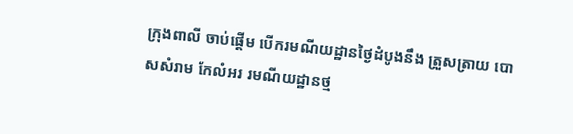ក្រុងពាលី ចាប់ផ្ដើម បើករមណីយដ្ឋានថ្ងៃដំបូងនឹង ត្រួសត្រាយ បោសសំរាម កែលំអរ រមណីយដ្ឋានថ្ម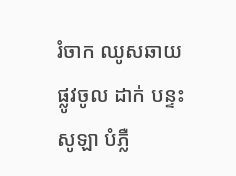រំចាក ឈូសឆាយផ្លូវចូល ដាក់ បន្ទះសូឡា បំភ្លឺ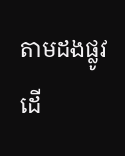តាមដងផ្លូវដើ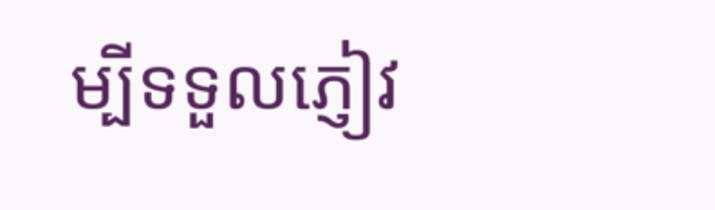ម្បីទទួលភ្ញៀវ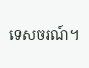ទេសចរណ៍។